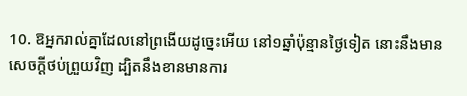10. ឱអ្នករាល់គ្នាដែលនៅព្រងើយដូច្នេះអើយ នៅ១ឆ្នាំប៉ុន្មានថ្ងៃទៀត នោះនឹងមានសេចក្ដីថប់ព្រួយវិញ ដ្បិតនឹងខានមានការ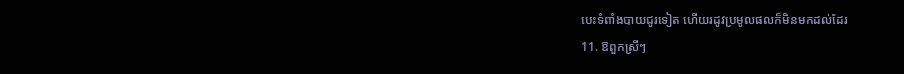បេះទំពាំងបាយជូរទៀត ហើយរដូវប្រមូលផលក៏មិនមកដល់ដែរ
11. ឱពួកស្រីៗ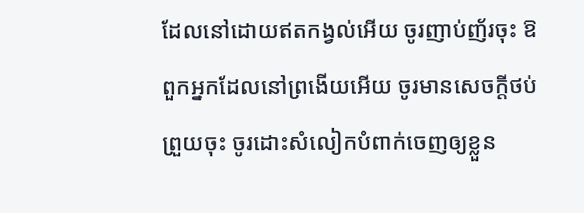ដែលនៅដោយឥតកង្វល់អើយ ចូរញាប់ញ័រចុះ ឱពួកអ្នកដែលនៅព្រងើយអើយ ចូរមានសេចក្ដីថប់ព្រួយចុះ ចូរដោះសំលៀកបំពាក់ចេញឲ្យខ្លួន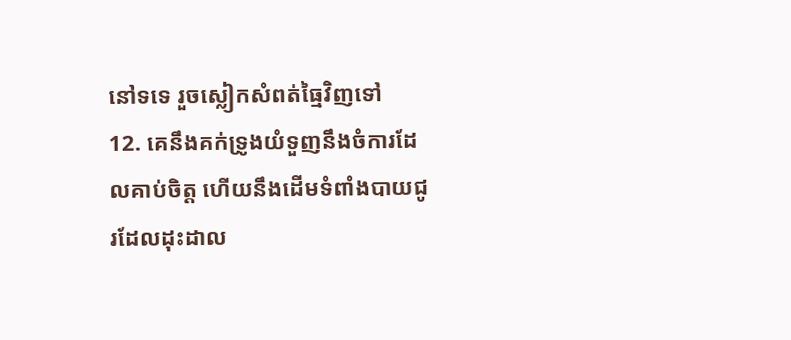នៅទទេ រួចស្លៀកសំពត់ធ្មៃវិញទៅ
12. គេនឹងគក់ទ្រូងយំទួញនឹងចំការដែលគាប់ចិត្ត ហើយនឹងដើមទំពាំងបាយជូរដែលដុះដាល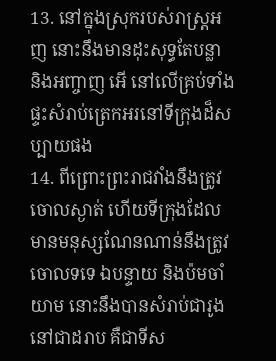13. នៅក្នុងស្រុករបស់រាស្ត្រអញ នោះនឹងមានដុះសុទ្ធតែបន្លា និងអញ្ចាញ អើ នៅលើគ្រប់ទាំងផ្ទះសំរាប់ត្រេកអរនៅទីក្រុងដ៏សប្បាយផង
14. ពីព្រោះព្រះរាជវាំងនឹងត្រូវចោលស្ងាត់ ហើយទីក្រុងដែលមានមនុស្សណែនណាន់នឹងត្រូវចោលទទេ ឯបន្ទាយ និងប៉មចាំយាម នោះនឹងបានសំរាប់ជារូងនៅជាដរាប គឺជាទីស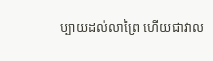ប្បាយដល់លាព្រៃ ហើយជាវាល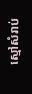ស្មៅសំរាប់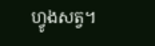ហ្វូងសត្វ។